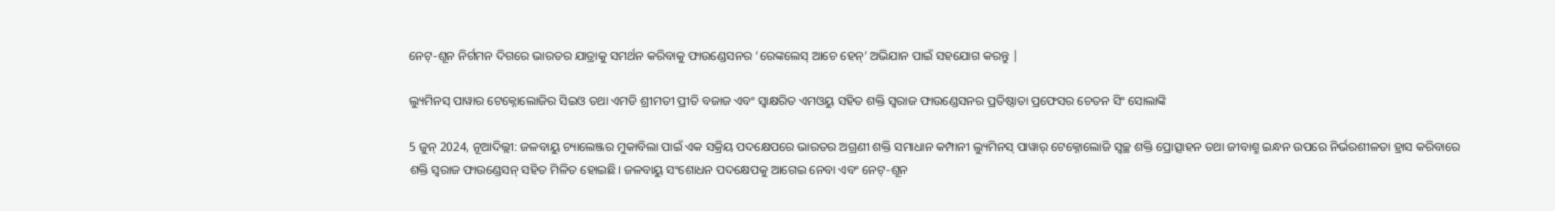ନେଟ୍-ଶୂନ ନିର୍ଗମନ ଦିଗରେ ଭାରତର ଯାତ୍ରାକୁ ସମର୍ଥନ କରିବାକୁ ଫାଉଣ୍ଡେସନର ‘ରେଙ୍କଲେସ୍ ଆଚେ ହେନ୍’ ଅଭିଯାନ ପାଇଁ ସହଯୋଗ କରନ୍ତୁ |

ଲ୍ୟୁମିନସ୍ ପାୱାର ଟେକ୍ନୋଲୋଜିର ସିଇଓ ତଥା ଏମଡି ଶ୍ରୀମତୀ ପ୍ରୀତି ବଜାଜ ଏବଂ ସ୍ୱାକ୍ଷରିତ ଏମଓୟୁ ସହିତ ଶକ୍ତି ସ୍ୱରାଜ ଫାଉଣ୍ଡେସନର ପ୍ରତିଷ୍ଠାତା ପ୍ରଫେସର ଚେତନ ସିଂ ସୋଲାଙ୍କି

5 ଜୁନ୍ 2024, ନୂଆଦିଲ୍ଲୀ: ଜଳବାୟୁ ଚ୍ୟାଲେଞ୍ଜର ମୁକାବିଲା ପାଇଁ ଏକ ସକ୍ରିୟ ପଦକ୍ଷେପରେ ଭାରତର ଅଗ୍ରଣୀ ଶକ୍ତି ସମାଧାନ କମ୍ପାନୀ ଲ୍ୟୁମିନସ୍ ପାୱାର୍ ଟେକ୍ନୋଲୋଜି ସ୍ୱଚ୍ଛ ଶକ୍ତି ପ୍ରୋତ୍ସାହନ ତଥା ଜୀବାଶ୍ମ ଇନ୍ଧନ ଉପରେ ନିର୍ଭରଶୀଳତା ହ୍ରାସ କରିବାରେ ଶକ୍ତି ସ୍ୱରାଜ ଫାଉଣ୍ଡେସନ୍ ସହିତ ମିଳିତ ହୋଇଛି। ଜଳବାୟୁ ସଂଶୋଧନ ପଦକ୍ଷେପକୁ ଆଗେଇ ନେବା ଏବଂ ନେଟ୍-ଶୂନ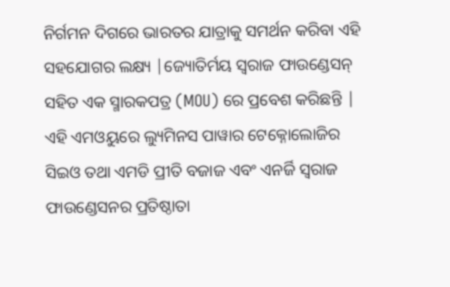ନିର୍ଗମନ ଦିଗରେ ଭାରତର ଯାତ୍ରାକୁ ସମର୍ଥନ କରିବା ଏହି ସହଯୋଗର ଲକ୍ଷ୍ୟ |ଜ୍ୟୋତିର୍ମୟ ସ୍ୱରାଜ ଫାଉଣ୍ଡେସନ୍ ସହିତ ଏକ ସ୍ମାରକପତ୍ର (MOU) ରେ ପ୍ରବେଶ କରିଛନ୍ତି | ଏହି ଏମଓୟୁରେ ଲ୍ୟୁମିନସ ପାୱାର ଟେକ୍ନୋଲୋଜିର ସିଇଓ ତଥା ଏମଡି ପ୍ରୀତି ବଜାଜ ଏବଂ ଏନର୍ଜି ସ୍ୱରାଜ ଫାଉଣ୍ଡେସନର ପ୍ରତିଷ୍ଠାତା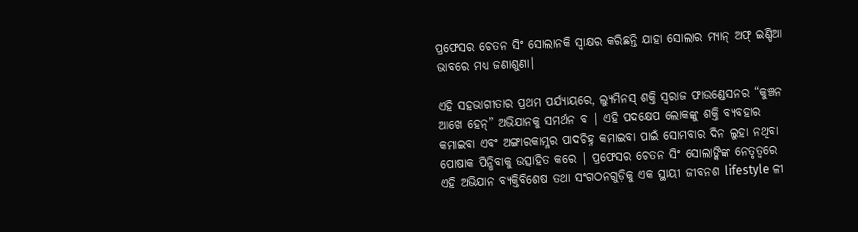ପ୍ରଫେସର ଚେତନ ସିଂ ସୋଲାନକି ସ୍ୱାକ୍ଷର କରିଛନ୍ତି ଯାହା ସୋଲାର ମ୍ୟାନ୍ ଅଫ୍ ଇଣ୍ଡିଆ ଭାବରେ ମଧ୍ୟ ଜଣାଶୁଣା।

ଏହି ସହଭାଗୀତାର ପ୍ରଥମ ପର୍ଯ୍ୟାୟରେ, ଲ୍ୟୁମିନସ୍ ଶକ୍ତି ସ୍ୱରାଜ ଫାଉଣ୍ଡେସନର “କୁଞ୍ଚନ ଆଖେ ହେନ୍” ଅଭିଯାନକୁ ସମର୍ଥନ ବ | ଏହି ପଦକ୍ଷେପ ଲୋକଙ୍କୁ ଶକ୍ତି ବ୍ୟବହାର କମାଇବା ଏବଂ ଅଙ୍ଗାରକାମ୍ଳର ପାଦଚିହ୍ନ କମାଇବା ପାଇଁ ସୋମବାର ଦିନ ଲୁହା ନଥିବା ପୋଷାକ ପିନ୍ଧିବାକୁ ଉତ୍ସାହିତ କରେ | ପ୍ରଫେସର ଚେତନ ସିଂ ସୋଲାଙ୍କିଙ୍କ ନେତୃତ୍ୱରେ ଏହି ଅଭିଯାନ ବ୍ୟକ୍ତିବିଶେଷ ତଥା ସଂଗଠନଗୁଡ଼ିକୁ ଏକ ସ୍ଥାୟୀ ଜୀବନଶ lifestyle ଳୀ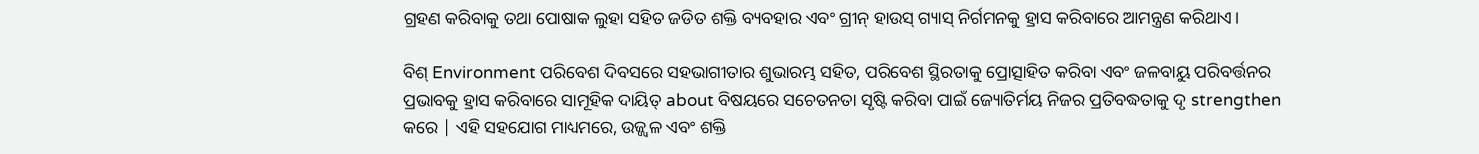ଗ୍ରହଣ କରିବାକୁ ତଥା ପୋଷାକ ଲୁହା ସହିତ ଜଡିତ ଶକ୍ତି ବ୍ୟବହାର ଏବଂ ଗ୍ରୀନ୍ ହାଉସ୍ ଗ୍ୟାସ୍ ନିର୍ଗମନକୁ ହ୍ରାସ କରିବାରେ ଆମନ୍ତ୍ରଣ କରିଥାଏ।

ବିଶ୍ Environment ପରିବେଶ ଦିବସରେ ସହଭାଗୀତାର ଶୁଭାରମ୍ଭ ସହିତ, ପରିବେଶ ସ୍ଥିରତାକୁ ପ୍ରୋତ୍ସାହିତ କରିବା ଏବଂ ଜଳବାୟୁ ପରିବର୍ତ୍ତନର ପ୍ରଭାବକୁ ହ୍ରାସ କରିବାରେ ସାମୂହିକ ଦାୟିତ୍ about ବିଷୟରେ ସଚେତନତା ସୃଷ୍ଟି କରିବା ପାଇଁ ଜ୍ୟୋତିର୍ମୟ ନିଜର ପ୍ରତିବଦ୍ଧତାକୁ ଦୃ strengthen କରେ | ଏହି ସହଯୋଗ ମାଧ୍ୟମରେ, ଉଜ୍ଜ୍ୱଳ ଏବଂ ଶକ୍ତି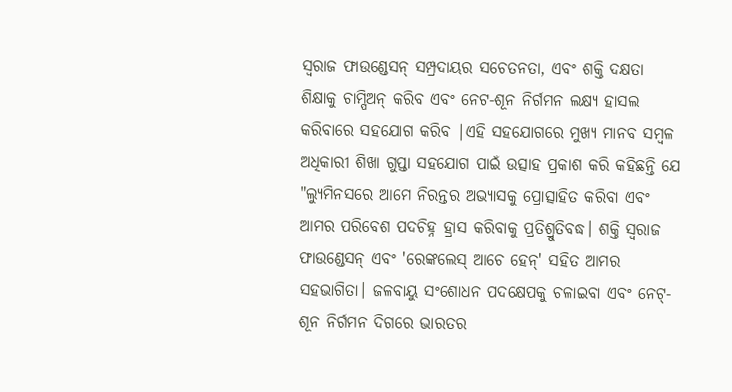ସ୍ୱରାଜ ଫାଉଣ୍ଡେସନ୍ ସମ୍ପ୍ରଦାୟର ସଚେତନତା, ଏବଂ ଶକ୍ତି ଦକ୍ଷତା ଶିକ୍ଷାକୁ ଚାମ୍ପିଅନ୍ କରିବ ଏବଂ ନେଟ-ଶୂନ ନିର୍ଗମନ ଲକ୍ଷ୍ୟ ହାସଲ କରିବାରେ ସହଯୋଗ କରିବ |ଏହି ସହଯୋଗରେ ମୁଖ୍ୟ ମାନବ ସମ୍ବଳ ଅଧିକାରୀ ଶିଖା ଗୁପ୍ତା ସହଯୋଗ ପାଇଁ ଉତ୍ସାହ ପ୍ରକାଶ କରି କହିଛନ୍ତି ଯେ "ଲ୍ୟୁମିନସରେ ଆମେ ନିରନ୍ତର ଅଭ୍ୟାସକୁ ପ୍ରୋତ୍ସାହିତ କରିବା ଏବଂ ଆମର ପରିବେଶ ପଦଚିହ୍ନ ହ୍ରାସ କରିବାକୁ ପ୍ରତିଶ୍ରୁତିବଦ୍ଧ। ଶକ୍ତି ସ୍ୱରାଜ ଫାଉଣ୍ଡେସନ୍ ଏବଂ 'ରେଙ୍କଲେସ୍ ଆଚେ ହେନ୍' ସହିତ ଆମର ସହଭାଗିତା। ଜଳବାୟୁ ସଂଶୋଧନ ପଦକ୍ଷେପକୁ ଚଳାଇବା ଏବଂ ନେଟ୍-ଶୂନ ନିର୍ଗମନ ଦିଗରେ ଭାରତର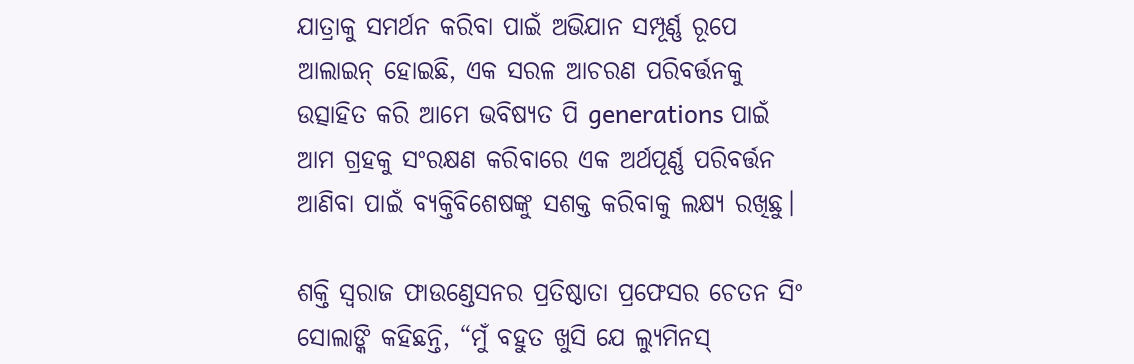ଯାତ୍ରାକୁ ସମର୍ଥନ କରିବା ପାଇଁ ଅଭିଯାନ ସମ୍ପୂର୍ଣ୍ଣ ରୂପେ ଆଲାଇନ୍ ହୋଇଛି, ଏକ ସରଳ ଆଚରଣ ପରିବର୍ତ୍ତନକୁ ଉତ୍ସାହିତ କରି ଆମେ ଭବିଷ୍ୟତ ପି generations ପାଇଁ ଆମ ଗ୍ରହକୁ ସଂରକ୍ଷଣ କରିବାରେ ଏକ ଅର୍ଥପୂର୍ଣ୍ଣ ପରିବର୍ତ୍ତନ ଆଣିବା ପାଇଁ ବ୍ୟକ୍ତିବିଶେଷଙ୍କୁ ସଶକ୍ତ କରିବାକୁ ଲକ୍ଷ୍ୟ ରଖିଛୁ।

ଶକ୍ତି ସ୍ୱରାଜ ଫାଉଣ୍ଡେସନର ପ୍ରତିଷ୍ଠାତା ପ୍ରଫେସର ଚେତନ ସିଂ ସୋଲାଙ୍କି କହିଛନ୍ତି, “ମୁଁ ବହୁତ ଖୁସି ଯେ ଲ୍ୟୁମିନସ୍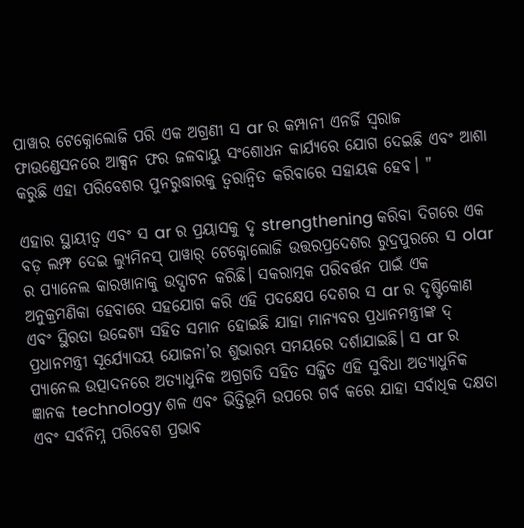ପାୱାର ଟେକ୍ନୋଲୋଜି ପରି ଏକ ଅଗ୍ରଣୀ ସ ar ର କମ୍ପାନୀ ଏନର୍ଜି ସ୍ୱରାଜ ଫାଉଣ୍ଡେସନରେ ଆକ୍ସନ ଫର ଜଳବାୟୁ ସଂଶୋଧନ କାର୍ଯ୍ୟରେ ଯୋଗ ଦେଇଛି ଏବଂ ଆଶା କରୁଛି ଏହା ପରିବେଶର ପୁନରୁଦ୍ଧାରକୁ ତ୍ୱରାନ୍ୱିତ କରିବାରେ ସହାୟକ ହେବ। "

ଏହାର ସ୍ଥାୟୀତ୍ୱ ଏବଂ ସ ar ର ପ୍ରୟାସକୁ ଦୃ strengthening କରିବା ଦିଗରେ ଏକ ବଡ଼ ଲମ୍ଫ ଦେଇ ଲ୍ୟୁମିନସ୍ ପାୱାର୍ ଟେକ୍ନୋଲୋଜି ଉତ୍ତରପ୍ରଦେଶର ରୁଦ୍ରପୁରରେ ସ olar ର ପ୍ୟାନେଲ କାରଖାନାକୁ ଉଦ୍ଘାଟନ କରିଛି। ସକରାତ୍ମକ ପରିବର୍ତ୍ତନ ପାଇଁ ଏକ ଅନୁକ୍ରମଣିକା ହେବାରେ ସହଯୋଗ କରି ଏହି ପଦକ୍ଷେପ ଦେଶର ସ ar ର ଦୃଷ୍ଟିକୋଣ ଏବଂ ସ୍ଥିରତା ଉଦ୍ଦେଶ୍ୟ ସହିତ ସମାନ ହୋଇଛି ଯାହା ମାନ୍ୟବର ପ୍ରଧାନମନ୍ତ୍ରୀଙ୍କ ଦ୍ ପ୍ରଧାନମନ୍ତ୍ରୀ ସୂର୍ଯ୍ୟୋଦୟ ଯୋଜନା’ର ଶୁଭାରମ୍ଭ ସମୟରେ ଦର୍ଶାଯାଇଛି। ସ ar ର ପ୍ୟାନେଲ ଉତ୍ପାଦନରେ ଅତ୍ୟାଧୁନିକ ଅଗ୍ରଗତି ସହିତ ସଜ୍ଜିତ ଏହି ସୁବିଧା ଅତ୍ୟାଧୁନିକ ଜ୍ଞାନକ technology ଶଳ ଏବଂ ଭିତ୍ତିଭୂମି ଉପରେ ଗର୍ବ କରେ ଯାହା ସର୍ବାଧିକ ଦକ୍ଷତା ଏବଂ ସର୍ବନିମ୍ନ ପରିବେଶ ପ୍ରଭାବ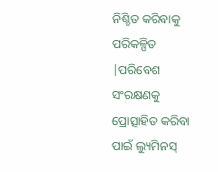ନିଶ୍ଚିତ କରିବାକୁ ପରିକଳ୍ପିତ |ପରିବେଶ ସଂରକ୍ଷଣକୁ ପ୍ରୋତ୍ସାହିତ କରିବା ପାଇଁ ଲ୍ୟୁମିନସ୍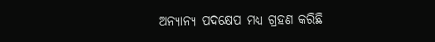ଅନ୍ୟାନ୍ୟ ପଦକ୍ଷେପ ମଧ୍ୟ ଗ୍ରହଣ କରିଛି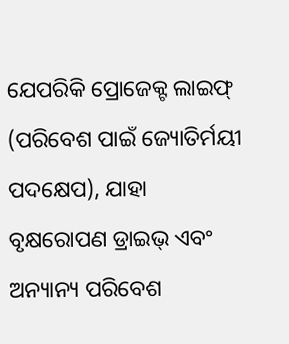ଯେପରିକି ପ୍ରୋଜେକ୍ଟ ଲାଇଫ୍ (ପରିବେଶ ପାଇଁ ଜ୍ୟୋତିର୍ମୟୀ ପଦକ୍ଷେପ), ଯାହା ବୃକ୍ଷରୋପଣ ଡ୍ରାଇଭ୍ ଏବଂ ଅନ୍ୟାନ୍ୟ ପରିବେଶ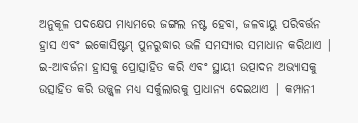ଅନୁକୂଳ ପଦକ୍ଷେପ ମାଧ୍ୟମରେ ଜଙ୍ଗଲ ନଷ୍ଟ ହେବା, ଜଳବାୟୁ ପରିବର୍ତ୍ତନ ହ୍ରାସ ଏବଂ ଇକୋସିଷ୍ଟମ୍ ପୁନରୁଦ୍ଧାର ଭଳି ସମସ୍ୟାର ସମାଧାନ କରିଥାଏ | ଇ-ଆବର୍ଜନା ହ୍ରାସକୁ ପ୍ରୋତ୍ସାହିତ କରି ଏବଂ ସ୍ଥାୟୀ ଉତ୍ପାଦନ ଅଭ୍ୟାସକୁ ଉତ୍ସାହିତ କରି ଉଜ୍ଜ୍ୱଳ ମଧ୍ୟ ସର୍କୁଲାରକୁ ପ୍ରାଧାନ୍ୟ ଦେଇଥାଏ | କମ୍ପାନୀ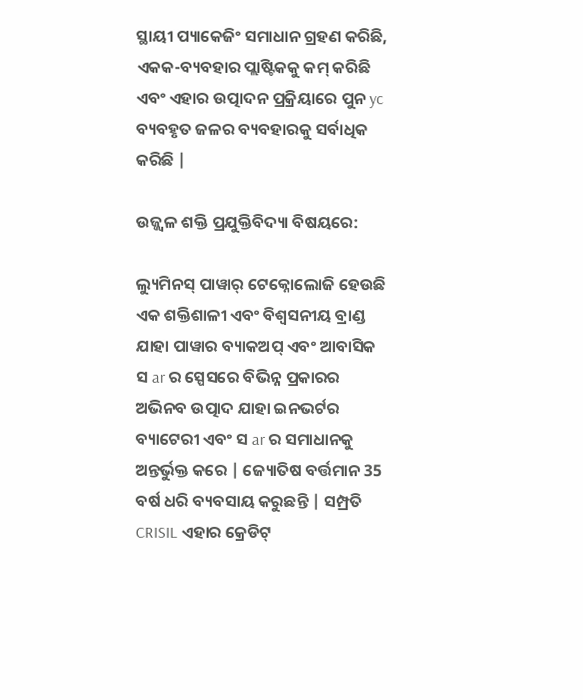ସ୍ଥାୟୀ ପ୍ୟାକେଜିଂ ସମାଧାନ ଗ୍ରହଣ କରିଛି, ଏକକ-ବ୍ୟବହାର ପ୍ଲାଷ୍ଟିକକୁ କମ୍ କରିଛି ଏବଂ ଏହାର ଉତ୍ପାଦନ ପ୍ରକ୍ରିୟାରେ ପୁନ yc ବ୍ୟବହୃତ ଜଳର ବ୍ୟବହାରକୁ ସର୍ବାଧିକ କରିଛି |

ଉଜ୍ଜ୍ୱଳ ଶକ୍ତି ପ୍ରଯୁକ୍ତିବିଦ୍ୟା ବିଷୟରେ:

ଲ୍ୟୁମିନସ୍ ପାୱାର୍ ଟେକ୍ନୋଲୋଜି ହେଉଛି ଏକ ଶକ୍ତିଶାଳୀ ଏବଂ ବିଶ୍ୱସନୀୟ ବ୍ରାଣ୍ଡ ଯାହା ପାୱାର ବ୍ୟାକଅପ୍ ଏବଂ ଆବାସିକ ସ ar ର ସ୍ପେସରେ ବିଭିନ୍ନ ପ୍ରକାରର ଅଭିନବ ଉତ୍ପାଦ ଯାହା ଇନଭର୍ଟର ବ୍ୟାଟେରୀ ଏବଂ ସ ar ର ସମାଧାନକୁ ଅନ୍ତର୍ଭୁକ୍ତ କରେ | ଜ୍ୟୋତିଷ ବର୍ତ୍ତମାନ 35 ବର୍ଷ ଧରି ବ୍ୟବସାୟ କରୁଛନ୍ତି | ସମ୍ପ୍ରତି CRISIL ଏହାର କ୍ରେଡିଟ୍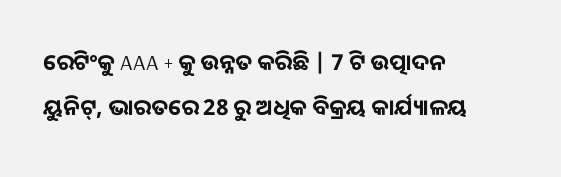ରେଟିଂକୁ AAA + କୁ ଉନ୍ନତ କରିଛି | 7 ଟି ଉତ୍ପାଦନ ୟୁନିଟ୍, ଭାରତରେ 28 ରୁ ଅଧିକ ବିକ୍ରୟ କାର୍ଯ୍ୟାଳୟ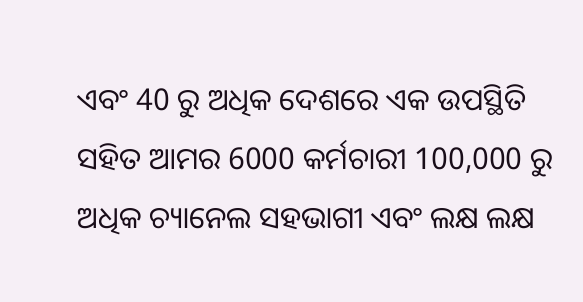ଏବଂ 40 ରୁ ଅଧିକ ଦେଶରେ ଏକ ଉପସ୍ଥିତି ସହିତ ଆମର 6000 କର୍ମଚାରୀ 100,000 ରୁ ଅଧିକ ଚ୍ୟାନେଲ ସହଭାଗୀ ଏବଂ ଲକ୍ଷ ଲକ୍ଷ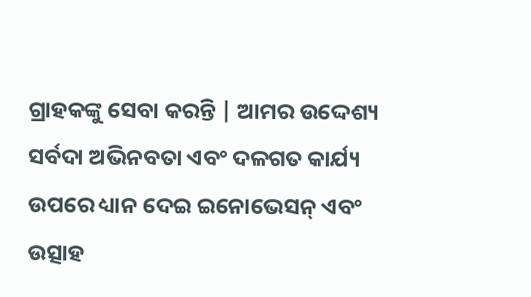ଗ୍ରାହକଙ୍କୁ ସେବା କରନ୍ତି | ଆମର ଉଦ୍ଦେଶ୍ୟ ସର୍ବଦା ଅଭିନବତା ଏବଂ ଦଳଗତ କାର୍ଯ୍ୟ ଉପରେ ଧ୍ୟାନ ଦେଇ ଇନୋଭେସନ୍ ଏବଂ ଉତ୍ସାହ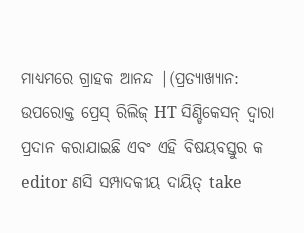ମାଧ୍ୟମରେ ଗ୍ରାହକ ଆନନ୍ଦ |(ପ୍ରତ୍ୟାଖ୍ୟାନ: ଉପରୋକ୍ତ ପ୍ରେସ୍ ରିଲିଜ୍ HT ସିଣ୍ଡିକେସନ୍ ଦ୍ୱାରା ପ୍ରଦାନ କରାଯାଇଛି ଏବଂ ଏହି ବିଷୟବସ୍ତୁର କ editor ଣସି ସମ୍ପାଦକୀୟ ଦାୟିତ୍ take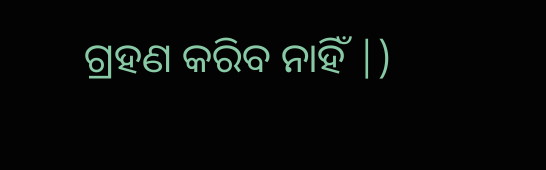ଗ୍ରହଣ କରିବ ନାହିଁ |)